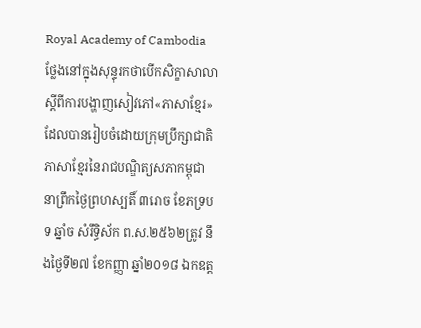Royal Academy of Cambodia
ថ្លែងនៅក្នុងសុន្ទុរកថាបើកសិក្ខាសាលាស្តីពីការបង្ហាញសៀវភៅ«ភាសាខ្មែរ» ដែលបានរៀបចំដោយក្រុមប្រឹក្សាជាតិភាសាខ្មែរនៃរាជបណ្ឌិត្យសភាកម្ពុជា នាព្រឹកថ្ងៃព្រហស្បតិ៍ ៣រោច ខែភទ្របទ ឆ្នាំច សំរឹទ្ធិស័ក ព.ស.២៥៦២ត្រូវ នឹងថ្ងៃទី២៧ ខែកញ្ញា ឆ្នាំ២០១៨ ឯកឧត្ត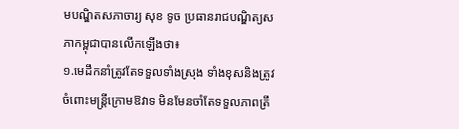មបណ្ឌិតសភាចារ្យ សុខ ទូច ប្រធានរាជបណ្ឌិត្យសភាកម្ពុជាបានលើកឡើងថា៖
១.មេដឹកនាំត្រូវតែទទួលទាំងស្រុង ទាំងខុសនិងត្រូវចំពោះមន្ត្រីក្រោមឱវាទ មិនមែនចាំតែទទួលភាពត្រឹ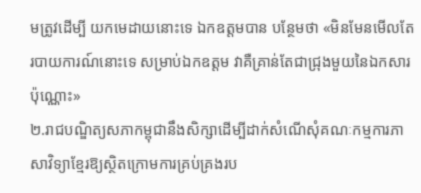មត្រូវដើម្បី យកមេដាយនោះទេ ឯកឧត្តមបាន បន្ថែមថា «មិនមែនមើលតែរបាយការណ៍នោះទេ សម្រាប់ឯកឧត្តម វាគឺគ្រាន់តែជាជ្រុងមួយនៃឯកសារប៉ុណ្ណោះ»
២.រាជបណ្ឌិត្យសភាកម្ពុជានឹងសិក្សាដើម្បីដាក់សំណើសុំគណៈកម្មការភាសាវិទ្យាខ្មែរឱ្យស្ថិតក្រោមការគ្រប់គ្រងរប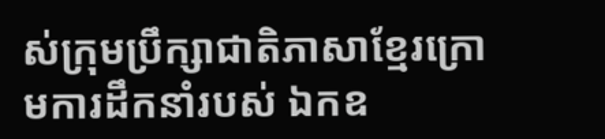ស់ក្រុមប្រឹក្សាជាតិភាសាខ្មែរក្រោមការដឹកនាំរបស់ ឯកឧ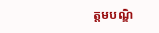ត្តមបណ្ឌិ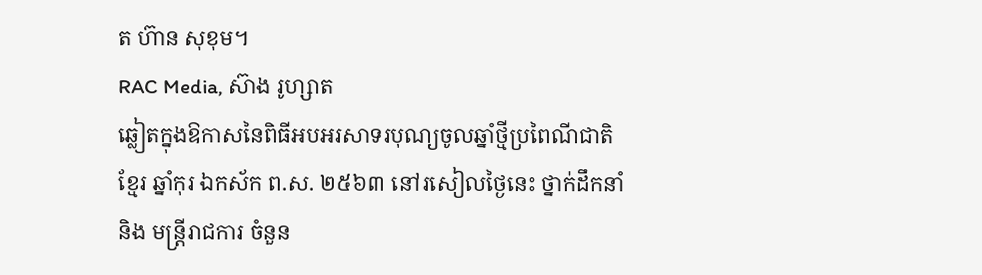ត ហ៊ាន សុខុម។
RAC Media, ស៊ាង រូហ្សាត
ឆ្លៀតក្នុងឱកាសនៃពិធីអបអរសាទរបុណ្យចូលឆ្នាំថ្មីប្រពៃណីជាតិខ្មែរ ឆ្នាំកុរ ឯកស័ក ព.ស. ២៥៦៣ នៅរសៀលថ្ងៃនេះ ថ្នាក់ដឹកនាំ និង មន្ត្រីរាជការ ចំនួន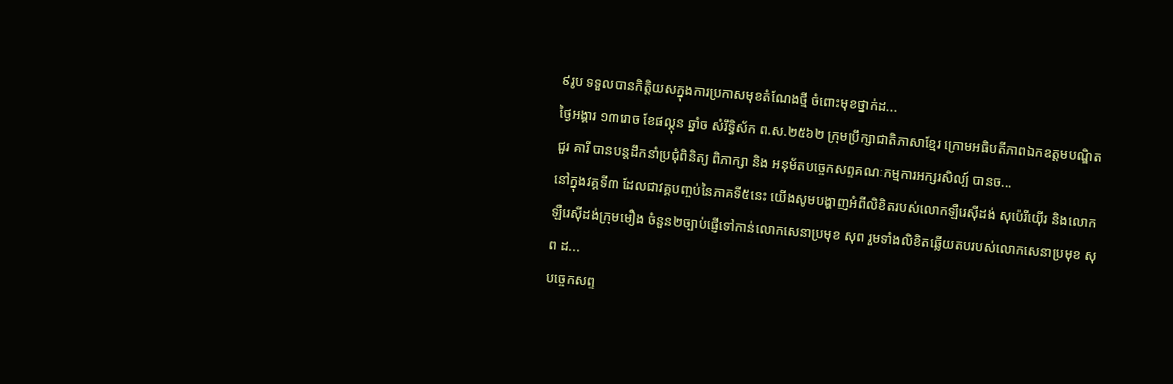៩រូប ទទួលបានកិត្តិយសក្នុងការប្រកាសមុខតំណែងថ្មី ចំពោះមុខថ្នាក់ដ...
ថ្ងៃអង្គារ ១៣រោច ខែផល្គុន ឆ្នាំច សំរឹទ្ធិស័ក ព.ស.២៥៦២ ក្រុមប្រឹក្សាជាតិភាសាខ្មែរ ក្រោមអធិបតីភាពឯកឧត្តមបណ្ឌិត ជួរ គារី បានបន្តដឹកនាំប្រជុំពិនិត្យ ពិភាក្សា និង អនុម័តបច្ចេកសព្ទគណៈកម្មការអក្សរសិល្ប៍ បានច...
នៅក្នុងវគ្គទី៣ ដែលជាវគ្គបញ្ចប់នៃភាគទី៥នេះ យើងសូមបង្ហាញអំពីលិខិតរបស់លោកឡឺរេស៊ីដង់ សុប៉េរីយ៉ើរ និងលោកឡឺរេស៊ីដង់ក្រុមមឿង ចំនួន២ច្បាប់ផ្ញើទៅកាន់លោកសេនាប្រមុខ សុព រួមទាំងលិខិតឆ្លើយតបរបស់លោកសេនាប្រមុខ សុព ដ...
បច្ចេកសព្ទ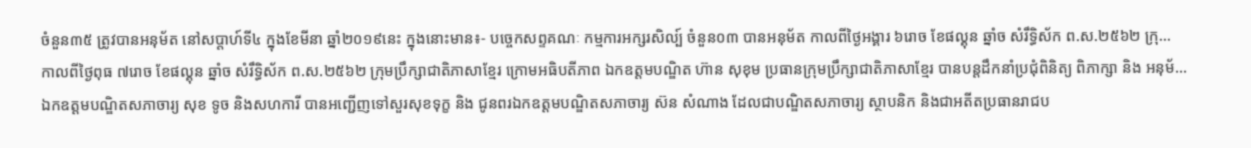ចំនួន៣៥ ត្រូវបានអនុម័ត នៅសប្តាហ៍ទី៤ ក្នុងខែមីនា ឆ្នាំ២០១៩នេះ ក្នុងនោះមាន៖- បច្ចេកសព្ទគណៈ កម្មការអក្សរសិល្ប៍ ចំនួន០៣ បានអនុម័ត កាលពីថ្ងៃអង្គារ ៦រោច ខែផល្គុន ឆ្នាំច សំរឹទ្ធិស័ក ព.ស.២៥៦២ ក្រុ...
កាលពីថ្ងៃពុធ ៧រោច ខែផល្គុន ឆ្នាំច សំរឹទ្ធិស័ក ព.ស.២៥៦២ ក្រុមប្រឹក្សាជាតិភាសាខ្មែរ ក្រោមអធិបតីភាព ឯកឧត្តមបណ្ឌិត ហ៊ាន សុខុម ប្រធានក្រុមប្រឹក្សាជាតិភាសាខ្មែរ បានបន្តដឹកនាំប្រជុំពិនិត្យ ពិភាក្សា និង អនុម័...
ឯកឧត្តមបណ្ឌិតសភាចារ្យ សុខ ទូច និងសហការី បានអញ្ជើញទៅសួរសុខទុក្ខ និង ជូនពរឯកឧត្តមបណ្ឌិតសភាចារ្យ ស៊ន សំណាង ដែលជាបណ្ឌិតសភាចារ្យ ស្ថាបនិក និងជាអតីតប្រធានរាជប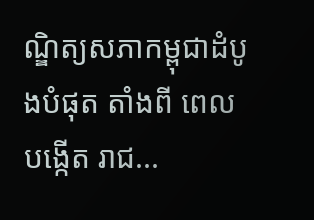ណ្ឌិត្យសភាកម្ពុជាដំបូងបំផុត តាំងពី ពេលបង្កើត រាជ...